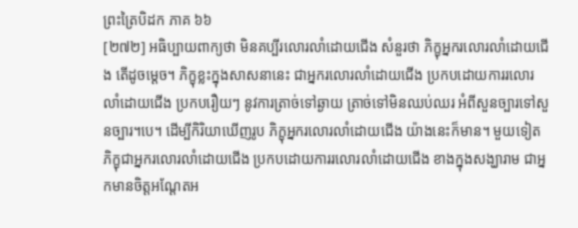ព្រះត្រៃបិដក ភាគ ៦៦
[២៧២] អធិប្បាយពាក្យថា មិនគប្បីរលោរលាំដោយជើង សំនួរថា ភិក្ខុអ្នករលោរលាំដោយជើង តើដូចម្តេច។ ភិក្ខុខ្លះក្នុងសាសនានេះ ជាអ្នករលោរលាំដោយជើង ប្រកបដោយការរលោរលាំដោយជើង ប្រកបរឿយៗ នូវការត្រាច់ទៅឆ្ងាយ ត្រាច់ទៅមិនឈប់ឈរ អំពីសួនច្បារទៅសួនច្បារ។បេ។ ដើម្បីកិរិយាឃើញរូប ភិក្ខុអ្នករលោរលាំដោយជើង យ៉ាងនេះក៏មាន។ មួយទៀត ភិក្ខុជាអ្នករលោរលាំដោយជើង ប្រកបដោយការរលោរលាំដោយជើង ខាងក្នុងសង្ឃារាម ជាអ្នកមានចិត្តអណ្តែតអ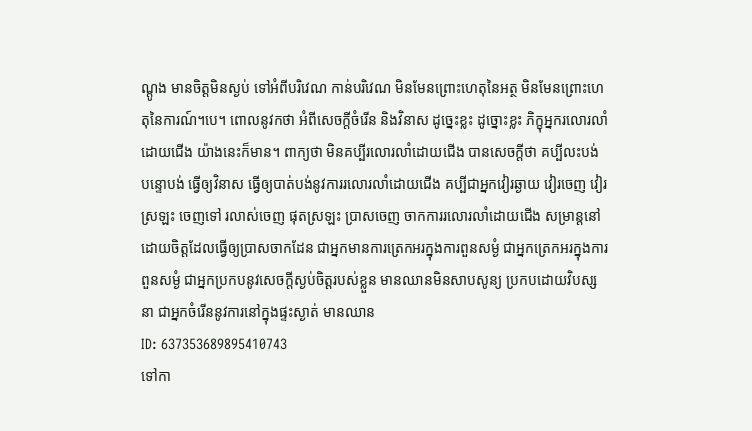ណ្តូង មានចិត្តមិនស្ងប់ ទៅអំពីបរិវេណ កាន់បរិវេណ មិនមែនព្រោះហេតុនៃអត្ថ មិនមែនព្រោះហេតុនៃការណ៍។បេ។ ពោលនូវកថា អំពីសេចក្តីចំរើន និងវិនាស ដូច្នេះខ្លះ ដូច្នោះខ្លះ ភិក្ខុអ្នករលោរលាំដោយជើង យ៉ាងនេះក៏មាន។ ពាក្យថា មិនគប្បីរលោរលាំដោយជើង បានសេចក្តីថា គប្បីលះបង់ បន្ទោបង់ ធ្វើឲ្យវិនាស ធ្វើឲ្យបាត់បង់នូវការរលោរលាំដោយជើង គប្បីជាអ្នកវៀរឆ្ងាយ វៀរចេញ វៀរស្រឡះ ចេញទៅ រលាស់ចេញ ផុតស្រឡះ ប្រាសចេញ ចាកការរលោរលាំដោយជើង សម្រាន្តនៅដោយចិត្តដែលធ្វើឲ្យប្រាសចាកដែន ជាអ្នកមានការត្រេកអរក្នុងការពួនសម្ងំ ជាអ្នកត្រេកអរក្នុងការពួនសម្ងំ ជាអ្នកប្រកបនូវសេចក្តីស្ងប់ចិត្តរបស់ខ្លួន មានឈានមិនសាបសូន្យ ប្រកបដោយវិបស្សនា ជាអ្នកចំរើននូវការនៅក្នុងផ្ទះស្ងាត់ មានឈាន
ID: 637353689895410743
ទៅកា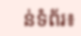ន់ទំព័រ៖